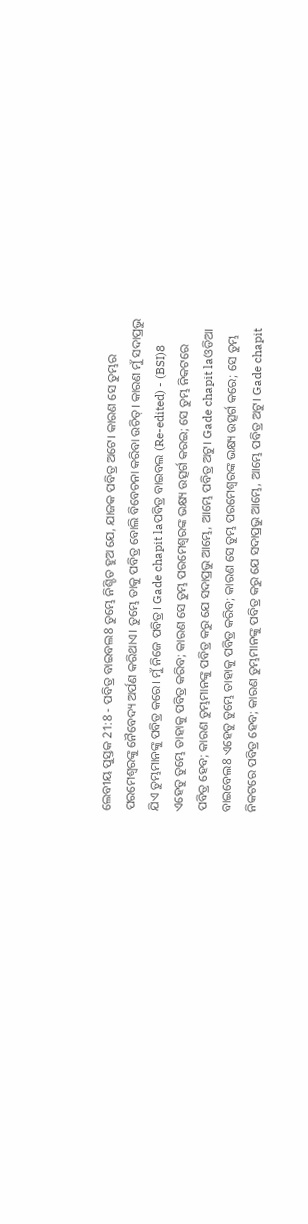ଲେବୀୟ ପୁସ୍ତକ 21:8 - ପବିତ୍ର ବାଇବଲ8 ତୁମ୍ଭେ ନିଶ୍ଚିତ ହୁଅ ଯେ, ଯାଜକ ପବିତ୍ର ଅଟେ। କାରଣ ସେ ତୁମ୍ଭର ପରମେଶ୍ୱରଙ୍କୁ ନୈବେଦ୍ୟ ଅର୍ପଣ କରିଥାଏ। ତୁମ୍ଭେ ତାକୁ ପବିତ୍ର ବୋଲି ବିବେଚନା କରିବା ଉଚିତ୍। କାରଣ ମୁଁ ସଦାପ୍ରଭୁ ଯିଏ ତୁମ୍ଭମାନଙ୍କୁ ପବିତ୍ର କରେ। ମୁଁ ନିଜେ ପବିତ୍ର। Gade chapit laପବିତ୍ର ବାଇବଲ (Re-edited) - (BSI)8 ଏହେତୁ ତୁମ୍ଭେ ତାହାକୁ ପବିତ୍ର କରିବ; କାରଣ ସେ ତୁମ୍ଭ ପରମେଶ୍ଵରଙ୍କ ଭକ୍ଷ୍ୟ ଉତ୍ସର୍ଗ କରଇ; ସେ ତୁମ୍ଭ ନିକଟରେ ପବିତ୍ର ହେବ; କାରଣ ତୁମ୍ଭମାନଙ୍କୁ ପବିତ୍ର କରୁ ଯେ ସଦାପ୍ରଭୁ ଆମ୍ଭେ, ଆମ୍ଭେ ପବିତ୍ର ଅଟୁ। Gade chapit laଓଡିଆ ବାଇବେଲ8 ଏହେତୁ ତୁମ୍ଭେ ତାହାକୁ ପବିତ୍ର କରିବ; କାରଣ ସେ ତୁମ୍ଭ ପରମେଶ୍ୱରଙ୍କ ଭକ୍ଷ୍ୟ ଉତ୍ସର୍ଗ କରେ; ସେ ତୁମ୍ଭ ନିକଟରେ ପବିତ୍ର ହେବ; କାରଣ ତୁମ୍ଭମାନଙ୍କୁ ପବିତ୍ର କରୁ ଯେ ସଦାପ୍ରଭୁ ଆମ୍ଭେ, ଆମ୍ଭେ ପବିତ୍ର ଅଟୁ। Gade chapit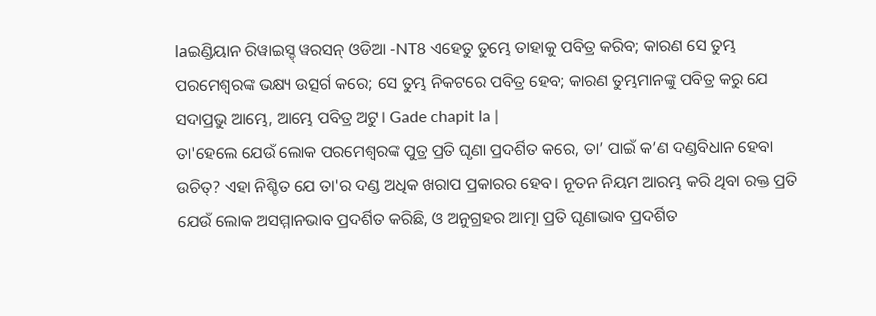laଇଣ୍ଡିୟାନ ରିୱାଇସ୍ଡ୍ ୱରସନ୍ ଓଡିଆ -NT8 ଏହେତୁ ତୁମ୍ଭେ ତାହାକୁ ପବିତ୍ର କରିବ; କାରଣ ସେ ତୁମ୍ଭ ପରମେଶ୍ୱରଙ୍କ ଭକ୍ଷ୍ୟ ଉତ୍ସର୍ଗ କରେ; ସେ ତୁମ୍ଭ ନିକଟରେ ପବିତ୍ର ହେବ; କାରଣ ତୁମ୍ଭମାନଙ୍କୁ ପବିତ୍ର କରୁ ଯେ ସଦାପ୍ରଭୁ ଆମ୍ଭେ, ଆମ୍ଭେ ପବିତ୍ର ଅଟୁ। Gade chapit la |
ତା'ହେଲେ ଯେଉଁ ଲୋକ ପରମେଶ୍ୱରଙ୍କ ପୁତ୍ର ପ୍ରତି ଘୃଣା ପ୍ରଦର୍ଶିତ କରେ, ତା’ ପାଇଁ କ’ଣ ଦଣ୍ଡବିଧାନ ହେବା ଉଚିତ୍? ଏହା ନିଶ୍ଚିତ ଯେ ତା'ର ଦଣ୍ଡ ଅଧିକ ଖରାପ ପ୍ରକାରର ହେବ। ନୂତନ ନିୟମ ଆରମ୍ଭ କରି ଥିବା ରକ୍ତ ପ୍ରତି ଯେଉଁ ଲୋକ ଅସମ୍ମାନଭାବ ପ୍ରଦର୍ଶିତ କରିଛି, ଓ ଅନୁଗ୍ରହର ଆତ୍ମା ପ୍ରତି ଘୃଣାଭାବ ପ୍ରଦର୍ଶିତ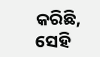କରିଛି, ସେହି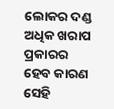ଲୋକର ଦଣ୍ଡ ଅଧିକ ଖରାପ ପ୍ରକାରର ହେବ କାରଣ ସେହି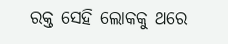ରକ୍ତ ସେହି ଲୋକକୁ ଥରେ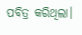ପବିତ୍ର କରିଥିଲା।